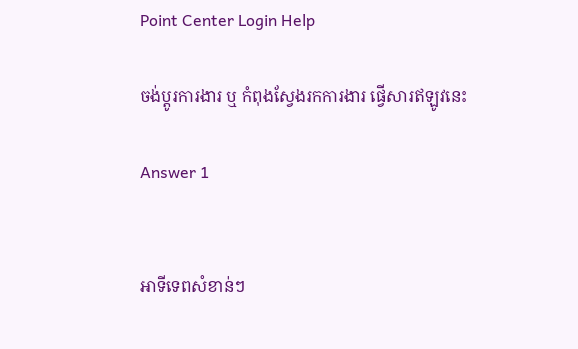Point Center Login Help

ចង់ប្តូរការងារ ឬ កំពុងស្វែងរកការងារ ផ្វើសារឥឡូវនេះ

Answer 1


អាទីទេពសំខាន់ៗ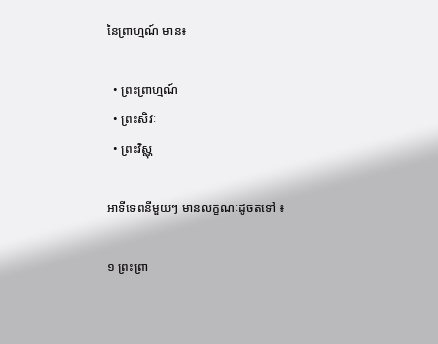នៃព្រាហ្មណ៍ មាន៖

  • ព្រះព្រាហ្មណ៍
  • ព្រះសិវៈ
  • ព្រះវិស្ណុ

អាទីទេពនីមួយៗ មានលក្ខណៈដូចតទៅ ៖

១ ព្រះព្រា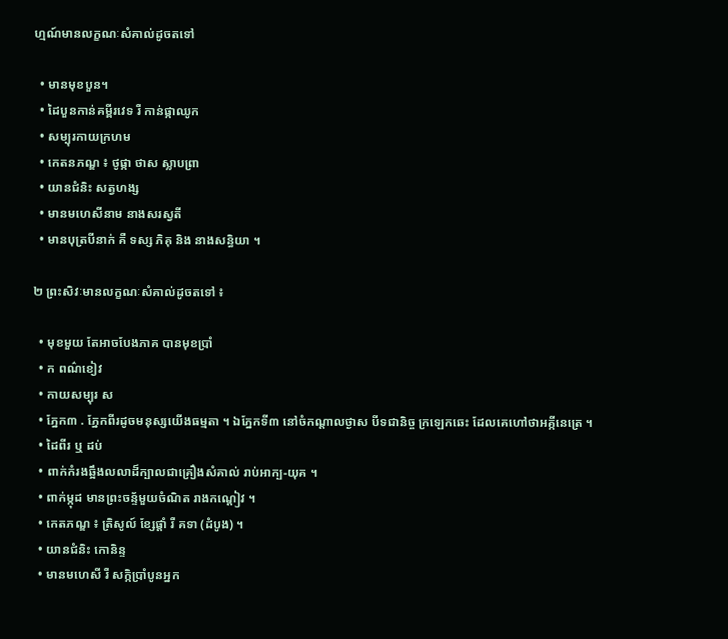ហ្មណ៍មានលក្ខណៈសំគាល់ដូចតទៅ

  • មានមុខបួន។
  • ដៃបួនកាន់គម្ពីរវេទ រឺ កាន់ផ្កាឈូក
  • សម្បុរកាយក្រហម
  • កេតនភណ្ឌ ៖ ថូផ្កា ថាស ស្លាបព្រា
  • យានជំនិះ សត្វហង្ស
  • មានមហេសីនាម នាងសរស្វតី
  • មានបុត្របីនាក់ គឺ ទស្ស ភិគុ និង នាងសន្ធិយា ។

២ ព្រះសិវៈមានលក្ខណៈសំគាល់ដូចតទៅ ៖

  • មុខមួយ តែអាចបែងភាគ បានមុខប្រាំ
  • ក ពណ៌ខៀវ
  • កាយសម្បុរ ស
  • ភ្នែក៣ . ភ្នែកពីរដូចមនុស្សយើងធម្មតា ។ ឯភ្នែកទី៣ នៅចំកណ្តាលថ្ងាស បីទជានិច្ច ក្រឡេកឆេះ ដែលគេហៅថាអគ្កីនេត្រេ ។
  • ដៃពីរ ឬ ដប់
  • ពាក់កំរងឆ្អឹងលលាដ៏ក្បាលជាគ្រឿងសំគាល់ រាប់អាក្ប-យុគ ។
  • ពាក់ម្កុដ មានព្រះចន្ទ័មួយចំណិត រាងកណ្តៀវ ។
  • កេតភណ្ឌ ៖ ត្រិសូល៍ ខ្សែផ្តាំ រឺ គទា (ដំបូង) ។
  • យានជំនិះ កោនិន្ទ
  • មានមហេសី រឺ សក្កិប្រាំបូនអ្នក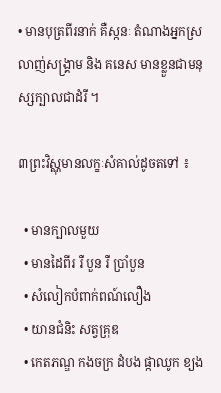• មានបុត្រពីរនាក់ គឺស្កនៈ តំណាងអ្នកស្រលាញ់សង្រ្គាម និង គនេស មានខ្លួនជាមនុស្សក្បាលជាដំរី ។

៣ព្រះវិស្ណុមានលក្ខៈសំគាល់ដូចតទៅ ៖

  • មានក្បាលមួយ
  • មានដៃពីរ រឺ បួន រឺ ប្រាំបួន
  • សំលៀកបំពាក់ពណ៍លឿង
  • យានជំនិះ សត្វគ្រុឌ
  • កេតភណ្ឌ កងចក្រ ដំបង ផ្កាឈូក ខ្យង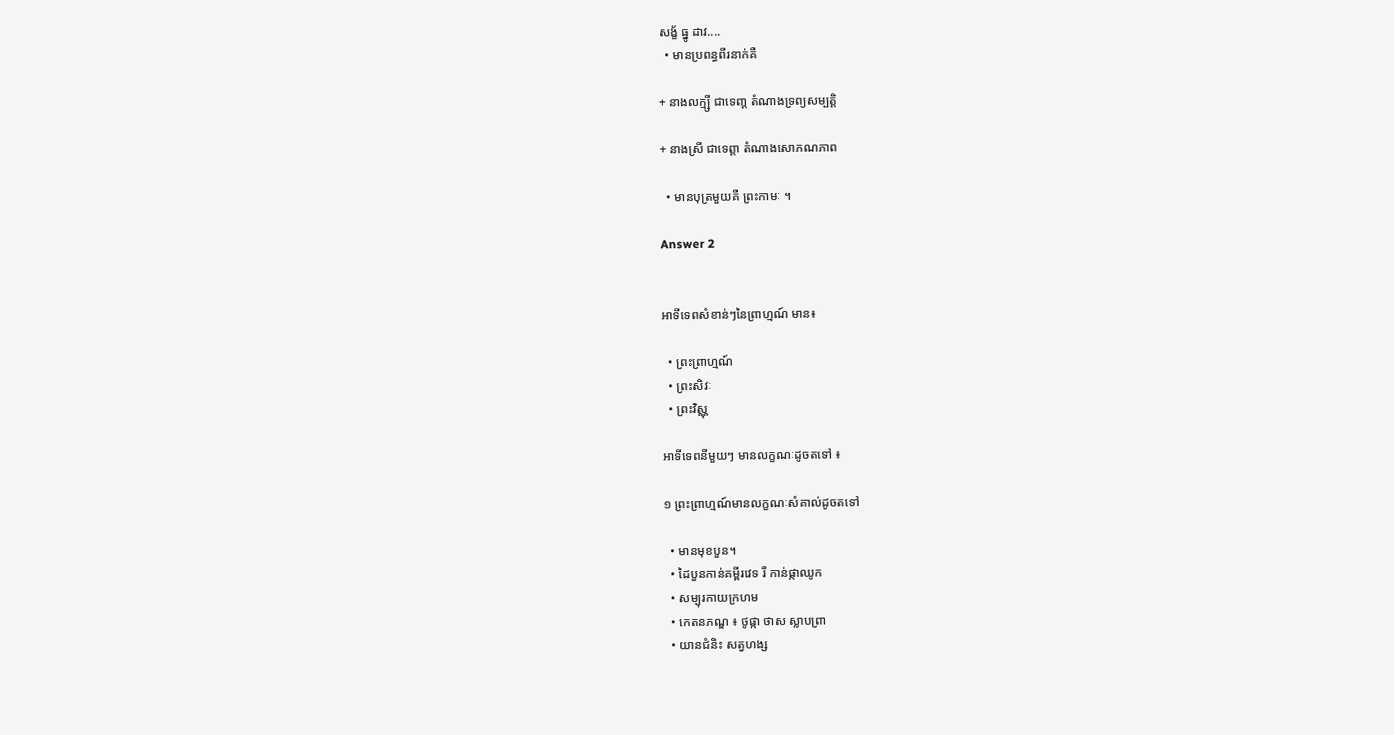សង្ខ័ ធ្នូ ដាវ....
  • មានប្រពន្ធពីរនាក់គឺ

+ នាងលក្ម្សី ជាទេពា្ត តំណាងទ្រព្យសម្បត្តិ

+ នាងស្រី ជាទេព្តា តំណាងសោភណភាព

  • មានបុត្រមួយគឺ ព្រះកាមៈ ។

Answer 2


អាទីទេពសំខាន់ៗនៃព្រាហ្មណ៍ មាន៖

  • ព្រះព្រាហ្មណ៍
  • ព្រះសិវៈ
  • ព្រះវិស្ណុ

អាទីទេពនីមួយៗ មានលក្ខណៈដូចតទៅ ៖

១ ព្រះព្រាហ្មណ៍មានលក្ខណៈសំគាល់ដូចតទៅ

  • មានមុខបួន។
  • ដៃបួនកាន់គម្ពីរវេទ រឺ កាន់ផ្កាឈូក
  • សម្បុរកាយក្រហម
  • កេតនភណ្ឌ ៖ ថូផ្កា ថាស ស្លាបព្រា
  • យានជំនិះ សត្វហង្ស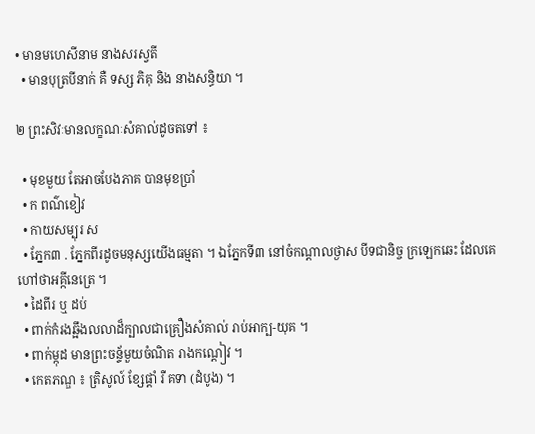• មានមហេសីនាម នាងសរស្វតី
  • មានបុត្របីនាក់ គឺ ទស្ស ភិគុ និង នាងសន្ធិយា ។

២ ព្រះសិវៈមានលក្ខណៈសំគាល់ដូចតទៅ ៖

  • មុខមួយ តែអាចបែងភាគ បានមុខប្រាំ
  • ក ពណ៌ខៀវ
  • កាយសម្បុរ ស
  • ភ្នែក៣ . ភ្នែកពីរដូចមនុស្សយើងធម្មតា ។ ឯភ្នែកទី៣ នៅចំកណ្តាលថ្ងាស បីទជានិច្ច ក្រឡេកឆេះ ដែលគេហៅថាអគ្កីនេត្រេ ។
  • ដៃពីរ ឬ ដប់
  • ពាក់កំរងឆ្អឹងលលាដ៏ក្បាលជាគ្រឿងសំគាល់ រាប់អាក្ប-យុគ ។
  • ពាក់ម្កុដ មានព្រះចន្ទ័មួយចំណិត រាងកណ្តៀវ ។
  • កេតភណ្ឌ ៖ ត្រិសូល៍ ខ្សែផ្តាំ រឺ គទា (ដំបូង) ។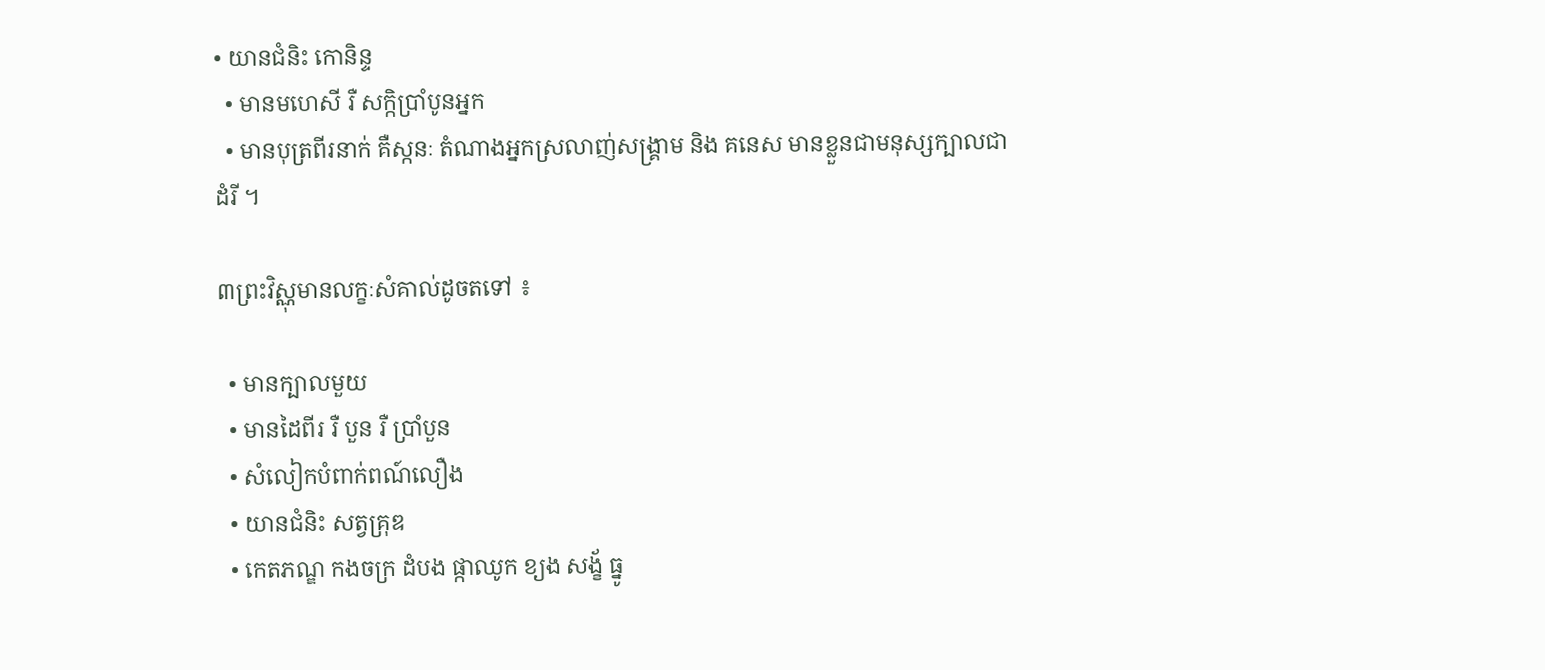• យានជំនិះ កោនិន្ទ
  • មានមហេសី រឺ សក្កិប្រាំបូនអ្នក
  • មានបុត្រពីរនាក់ គឺស្កនៈ តំណាងអ្នកស្រលាញ់សង្រ្គាម និង គនេស មានខ្លួនជាមនុស្សក្បាលជាដំរី ។

៣ព្រះវិស្ណុមានលក្ខៈសំគាល់ដូចតទៅ ៖

  • មានក្បាលមួយ
  • មានដៃពីរ រឺ បួន រឺ ប្រាំបួន
  • សំលៀកបំពាក់ពណ៍លឿង
  • យានជំនិះ សត្វគ្រុឌ
  • កេតភណ្ឌ កងចក្រ ដំបង ផ្កាឈូក ខ្យង សង្ខ័ ធ្នូ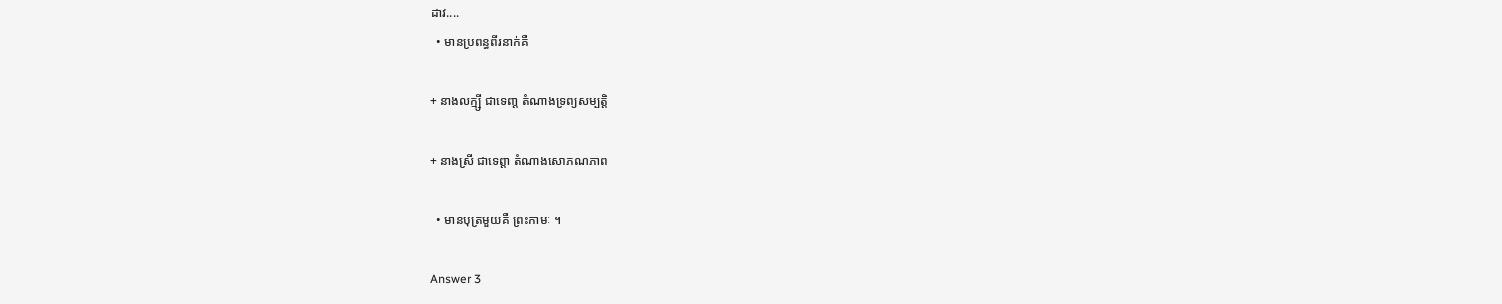ដាវ....
  • មានប្រពន្ធពីរនាក់គឺ

+ នាងលក្ម្សី ជាទេពា្ត តំណាងទ្រព្យសម្បត្តិ

+ នាងស្រី ជាទេព្តា តំណាងសោភណភាព

  • មានបុត្រមួយគឺ ព្រះកាមៈ ។

Answer 3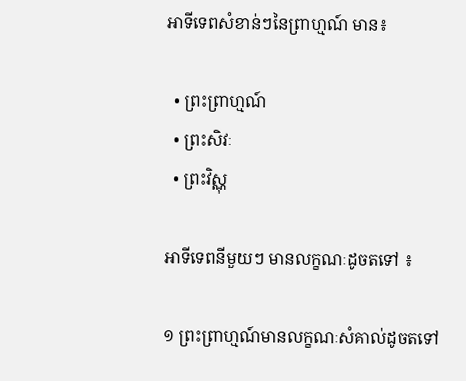អាទីទេពសំខាន់ៗនៃព្រាហ្មណ៍ មាន៖

  • ព្រះព្រាហ្មណ៍
  • ព្រះសិវៈ
  • ព្រះវិស្ណុ

អាទីទេពនីមួយៗ មានលក្ខណៈដូចតទៅ ៖

១ ព្រះព្រាហ្មណ៍មានលក្ខណៈសំគាល់ដូចតទៅ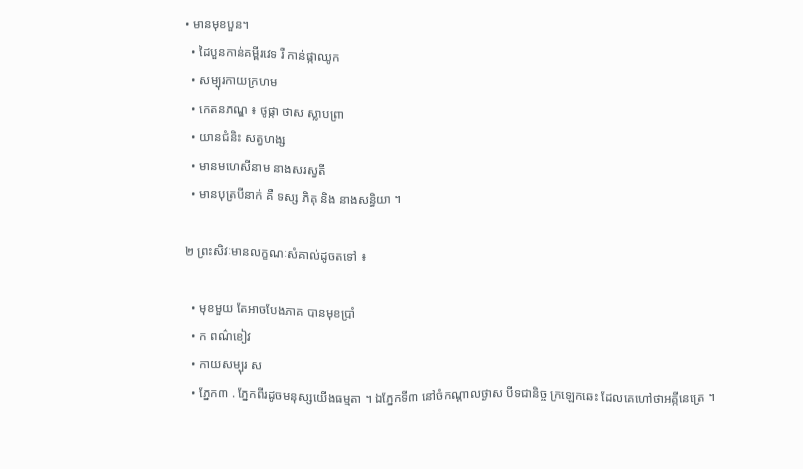• មានមុខបួន។
  • ដៃបួនកាន់គម្ពីរវេទ រឺ កាន់ផ្កាឈូក
  • សម្បុរកាយក្រហម
  • កេតនភណ្ឌ ៖ ថូផ្កា ថាស ស្លាបព្រា
  • យានជំនិះ សត្វហង្ស
  • មានមហេសីនាម នាងសរស្វតី
  • មានបុត្របីនាក់ គឺ ទស្ស ភិគុ និង នាងសន្ធិយា ។

២ ព្រះសិវៈមានលក្ខណៈសំគាល់ដូចតទៅ ៖

  • មុខមួយ តែអាចបែងភាគ បានមុខប្រាំ
  • ក ពណ៌ខៀវ
  • កាយសម្បុរ ស
  • ភ្នែក៣ . ភ្នែកពីរដូចមនុស្សយើងធម្មតា ។ ឯភ្នែកទី៣ នៅចំកណ្តាលថ្ងាស បីទជានិច្ច ក្រឡេកឆេះ ដែលគេហៅថាអគ្កីនេត្រេ ។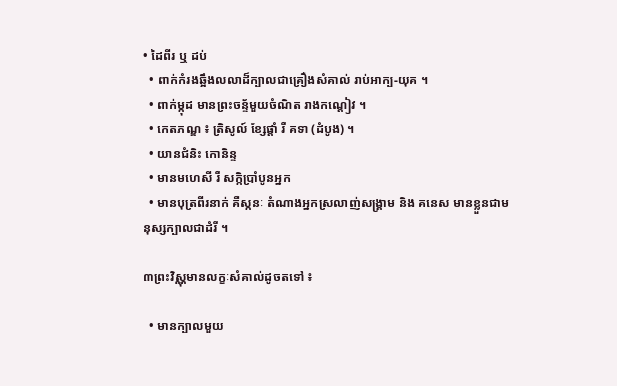• ដៃពីរ ឬ ដប់
  • ពាក់កំរងឆ្អឹងលលាដ៏ក្បាលជាគ្រឿងសំគាល់ រាប់អាក្ប-យុគ ។
  • ពាក់ម្កុដ មានព្រះចន្ទ័មួយចំណិត រាងកណ្តៀវ ។
  • កេតភណ្ឌ ៖ ត្រិសូល៍ ខ្សែផ្តាំ រឺ គទា (ដំបូង) ។
  • យានជំនិះ កោនិន្ទ
  • មានមហេសី រឺ សក្កិប្រាំបូនអ្នក
  • មានបុត្រពីរនាក់ គឺស្កនៈ តំណាងអ្នកស្រលាញ់សង្រ្គាម និង គនេស មានខ្លួនជាមនុស្សក្បាលជាដំរី ។

៣ព្រះវិស្ណុមានលក្ខៈសំគាល់ដូចតទៅ ៖

  • មានក្បាលមួយ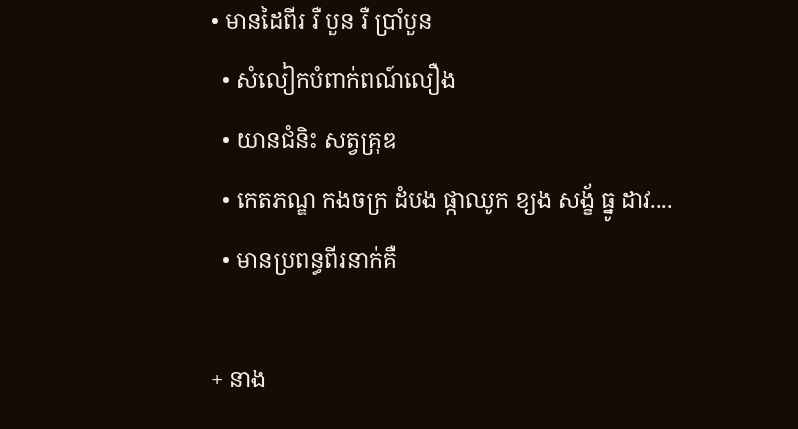• មានដៃពីរ រឺ បួន រឺ ប្រាំបួន
  • សំលៀកបំពាក់ពណ៍លឿង
  • យានជំនិះ សត្វគ្រុឌ
  • កេតភណ្ឌ កងចក្រ ដំបង ផ្កាឈូក ខ្យង សង្ខ័ ធ្នូ ដាវ....
  • មានប្រពន្ធពីរនាក់គឺ

+ នាង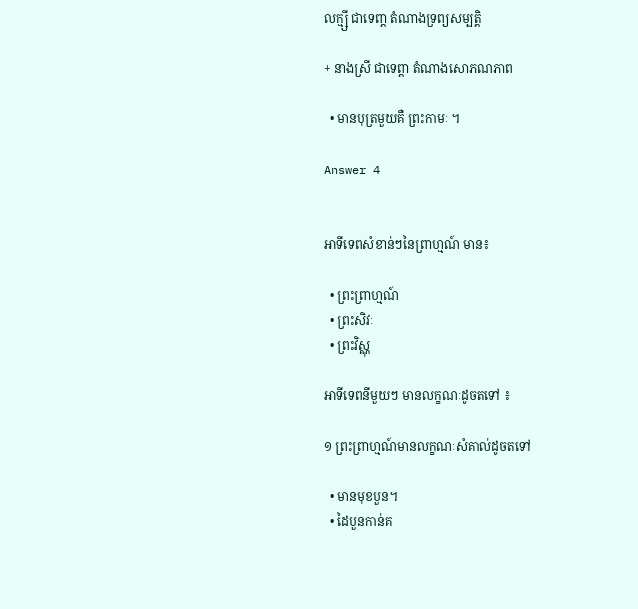លក្ម្សី ជាទេពា្ត តំណាងទ្រព្យសម្បត្តិ

+ នាងស្រី ជាទេព្តា តំណាងសោភណភាព

  • មានបុត្រមួយគឺ ព្រះកាមៈ ។

Answer 4


អាទីទេពសំខាន់ៗនៃព្រាហ្មណ៍ មាន៖

  • ព្រះព្រាហ្មណ៍
  • ព្រះសិវៈ
  • ព្រះវិស្ណុ

អាទីទេពនីមួយៗ មានលក្ខណៈដូចតទៅ ៖

១ ព្រះព្រាហ្មណ៍មានលក្ខណៈសំគាល់ដូចតទៅ

  • មានមុខបួន។
  • ដៃបួនកាន់គ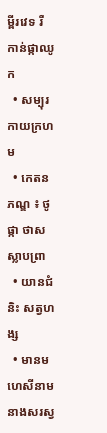ម្ពីរវេទ រឺ កាន់ផ្កាឈូក
  • សម្បុរកាយក្រហម
  • កេតនភណ្ឌ ៖ ថូផ្កា ថាស ស្លាបព្រា
  • យានជំនិះ សត្វហង្ស
  • មានមហេសីនាម នាងសរស្វ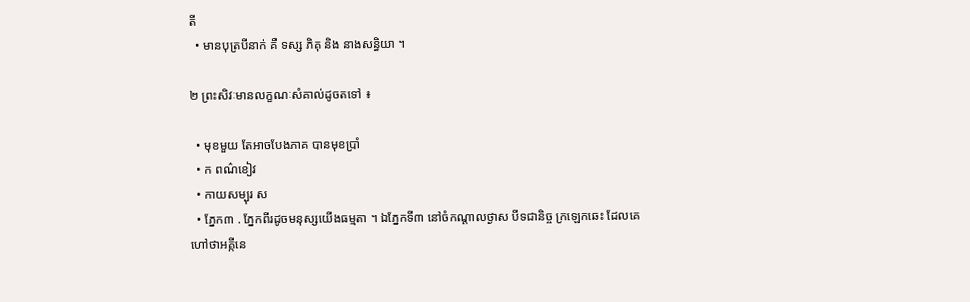តី
  • មានបុត្របីនាក់ គឺ ទស្ស ភិគុ និង នាងសន្ធិយា ។

២ ព្រះសិវៈមានលក្ខណៈសំគាល់ដូចតទៅ ៖

  • មុខមួយ តែអាចបែងភាគ បានមុខប្រាំ
  • ក ពណ៌ខៀវ
  • កាយសម្បុរ ស
  • ភ្នែក៣ . ភ្នែកពីរដូចមនុស្សយើងធម្មតា ។ ឯភ្នែកទី៣ នៅចំកណ្តាលថ្ងាស បីទជានិច្ច ក្រឡេកឆេះ ដែលគេហៅថាអគ្កីនេ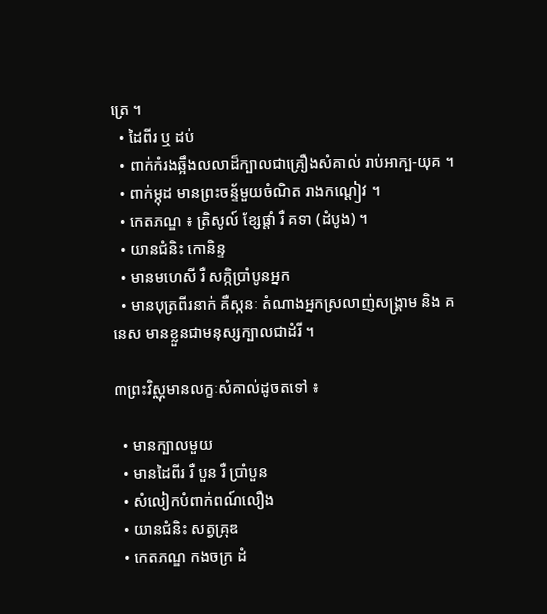ត្រេ ។
  • ដៃពីរ ឬ ដប់
  • ពាក់កំរងឆ្អឹងលលាដ៏ក្បាលជាគ្រឿងសំគាល់ រាប់អាក្ប-យុគ ។
  • ពាក់ម្កុដ មានព្រះចន្ទ័មួយចំណិត រាងកណ្តៀវ ។
  • កេតភណ្ឌ ៖ ត្រិសូល៍ ខ្សែផ្តាំ រឺ គទា (ដំបូង) ។
  • យានជំនិះ កោនិន្ទ
  • មានមហេសី រឺ សក្កិប្រាំបូនអ្នក
  • មានបុត្រពីរនាក់ គឺស្កនៈ តំណាងអ្នកស្រលាញ់សង្រ្គាម និង គនេស មានខ្លួនជាមនុស្សក្បាលជាដំរី ។

៣ព្រះវិស្ណុមានលក្ខៈសំគាល់ដូចតទៅ ៖

  • មានក្បាលមួយ
  • មានដៃពីរ រឺ បួន រឺ ប្រាំបួន
  • សំលៀកបំពាក់ពណ៍លឿង
  • យានជំនិះ សត្វគ្រុឌ
  • កេតភណ្ឌ កងចក្រ ដំ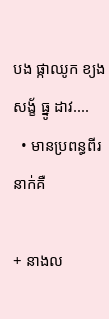បង ផ្កាឈូក ខ្យង សង្ខ័ ធ្នូ ដាវ....
  • មានប្រពន្ធពីរនាក់គឺ

+ នាងល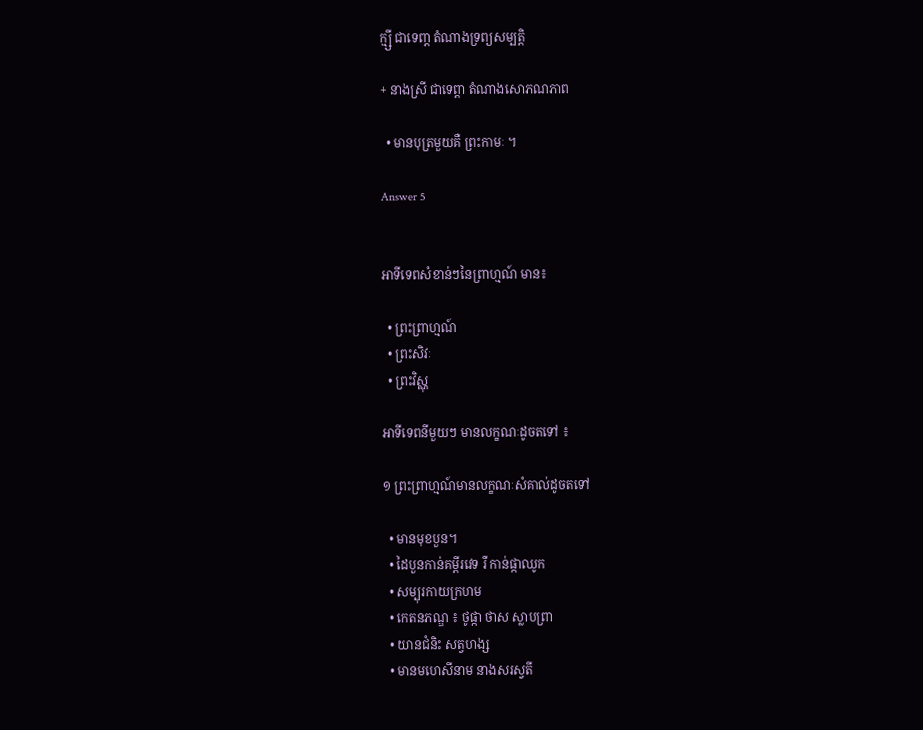ក្ម្សី ជាទេពា្ត តំណាងទ្រព្យសម្បត្តិ

+ នាងស្រី ជាទេព្តា តំណាងសោភណភាព

  • មានបុត្រមួយគឺ ព្រះកាមៈ ។

Answer 5


អាទីទេពសំខាន់ៗនៃព្រាហ្មណ៍ មាន៖

  • ព្រះព្រាហ្មណ៍
  • ព្រះសិវៈ
  • ព្រះវិស្ណុ

អាទីទេពនីមួយៗ មានលក្ខណៈដូចតទៅ ៖

១ ព្រះព្រាហ្មណ៍មានលក្ខណៈសំគាល់ដូចតទៅ

  • មានមុខបួន។
  • ដៃបួនកាន់គម្ពីរវេទ រឺ កាន់ផ្កាឈូក
  • សម្បុរកាយក្រហម
  • កេតនភណ្ឌ ៖ ថូផ្កា ថាស ស្លាបព្រា
  • យានជំនិះ សត្វហង្ស
  • មានមហេសីនាម នាងសរស្វតី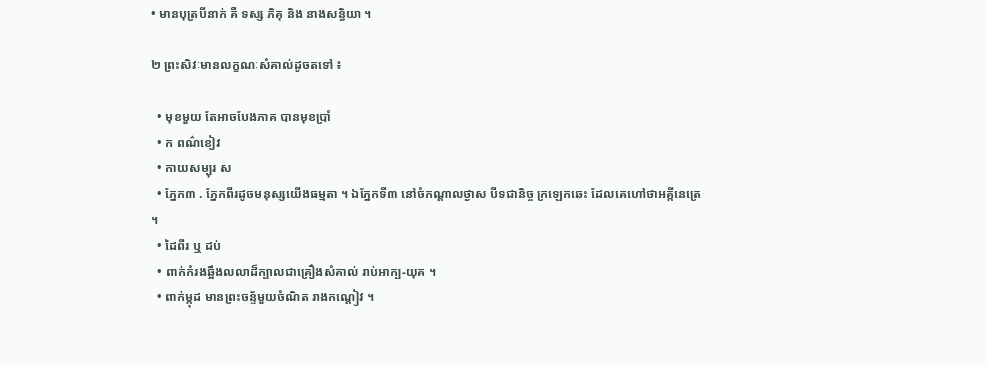• មានបុត្របីនាក់ គឺ ទស្ស ភិគុ និង នាងសន្ធិយា ។

២ ព្រះសិវៈមានលក្ខណៈសំគាល់ដូចតទៅ ៖

  • មុខមួយ តែអាចបែងភាគ បានមុខប្រាំ
  • ក ពណ៌ខៀវ
  • កាយសម្បុរ ស
  • ភ្នែក៣ . ភ្នែកពីរដូចមនុស្សយើងធម្មតា ។ ឯភ្នែកទី៣ នៅចំកណ្តាលថ្ងាស បីទជានិច្ច ក្រឡេកឆេះ ដែលគេហៅថាអគ្កីនេត្រេ ។
  • ដៃពីរ ឬ ដប់
  • ពាក់កំរងឆ្អឹងលលាដ៏ក្បាលជាគ្រឿងសំគាល់ រាប់អាក្ប-យុគ ។
  • ពាក់ម្កុដ មានព្រះចន្ទ័មួយចំណិត រាងកណ្តៀវ ។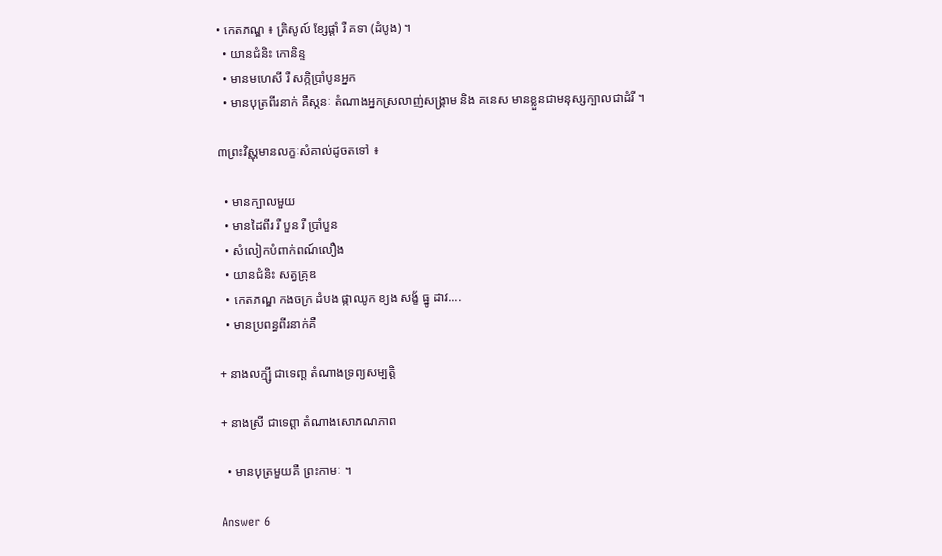• កេតភណ្ឌ ៖ ត្រិសូល៍ ខ្សែផ្តាំ រឺ គទា (ដំបូង) ។
  • យានជំនិះ កោនិន្ទ
  • មានមហេសី រឺ សក្កិប្រាំបូនអ្នក
  • មានបុត្រពីរនាក់ គឺស្កនៈ តំណាងអ្នកស្រលាញ់សង្រ្គាម និង គនេស មានខ្លួនជាមនុស្សក្បាលជាដំរី ។

៣ព្រះវិស្ណុមានលក្ខៈសំគាល់ដូចតទៅ ៖

  • មានក្បាលមួយ
  • មានដៃពីរ រឺ បួន រឺ ប្រាំបួន
  • សំលៀកបំពាក់ពណ៍លឿង
  • យានជំនិះ សត្វគ្រុឌ
  • កេតភណ្ឌ កងចក្រ ដំបង ផ្កាឈូក ខ្យង សង្ខ័ ធ្នូ ដាវ....
  • មានប្រពន្ធពីរនាក់គឺ

+ នាងលក្ម្សី ជាទេពា្ត តំណាងទ្រព្យសម្បត្តិ

+ នាងស្រី ជាទេព្តា តំណាងសោភណភាព

  • មានបុត្រមួយគឺ ព្រះកាមៈ ។

Answer 6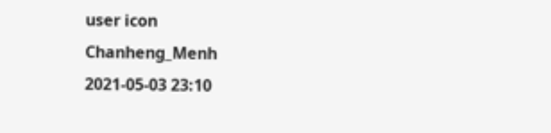user icon
Chanheng_Menh
2021-05-03 23:10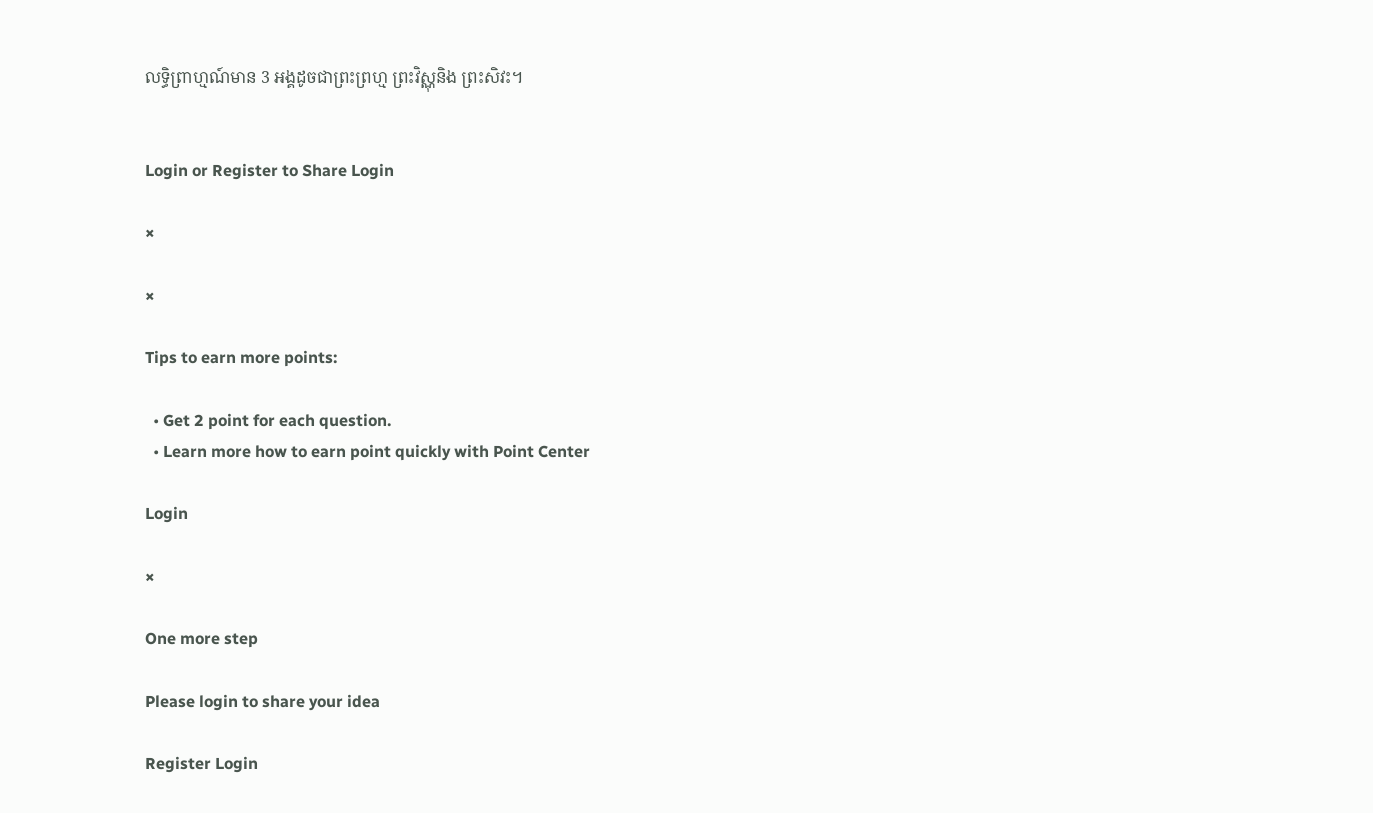លទ្ធិព្រាហ្មណ៍មាន 3 អង្គដូចជាព្រះព្រហ្ម ព្រះវិស្ណុនិង ព្រះសិវះ។


Login or Register to Share Login

×

×

Tips to earn more points:

  • Get 2 point for each question.
  • Learn more how to earn point quickly with Point Center

Login

×

One more step

Please login to share your idea

Register Login